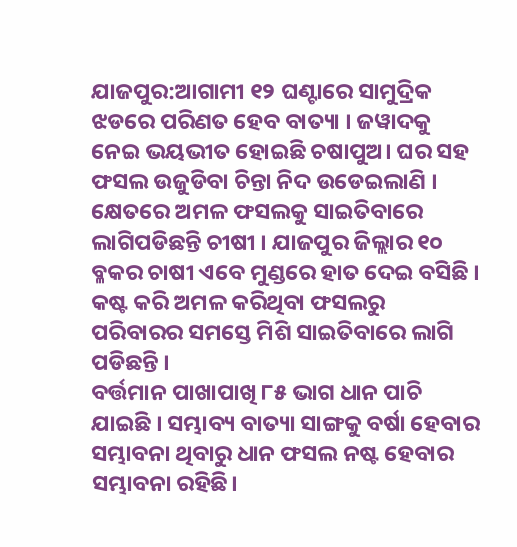ଯାଜପୁର:ଆଗାମୀ ୧୨ ଘଣ୍ଟାରେ ସାମୁଦ୍ରିକ ଝଡରେ ପରିଣତ ହେବ ବାତ୍ୟା । ଜୱାଦକୁ ନେଇ ଭୟଭୀତ ହୋଇଛି ଚଷାପୁଅ। ଘର ସହ ଫସଲ ଉଜୁଡିବା ଚିନ୍ତା ନିଦ ଉଡେଇଲାଣି । କ୍ଷେତରେ ଅମଳ ଫସଲକୁ ସାଇତିବାରେ ଲାଗିପଡିଛନ୍ତି ଚୀଷୀ । ଯାଜପୁର ଜିଲ୍ଲାର ୧୦ ବ୍ଳକର ଚାଷୀ ଏବେ ମୁଣ୍ଡରେ ହାତ ଦେଇ ବସିଛି । କଷ୍ଟ କରି ଅମଳ କରିଥିବା ଫସଲରୁ ପରିବାରର ସମସ୍ତେ ମିଶି ସାଇତିବାରେ ଲାଗି ପଡିଛନ୍ତି ।
ବର୍ତ୍ତମାନ ପାଖାପାଖି ୮୫ ଭାଗ ଧାନ ପାଚି ଯାଇଛି । ସମ୍ଭାବ୍ୟ ବାତ୍ୟା ସାଙ୍ଗକୁ ବର୍ଷା ହେବାର ସମ୍ଭାବନା ଥିବାରୁ ଧାନ ଫସଲ ନଷ୍ଟ ହେବାର ସମ୍ଭାବନା ରହିଛି।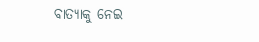ବାତ୍ୟାକୁ ନେଇ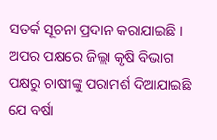ସତର୍କ ସୂଚନା ପ୍ରଦାନ କରାଯାଇଛି । ଅପର ପକ୍ଷରେ ଜିଲ୍ଲା କୃଷି ବିଭାଗ ପକ୍ଷରୁ ଚାଷୀଙ୍କୁ ପରାମର୍ଶ ଦିଆଯାଇଛି ଯେ ବର୍ଷା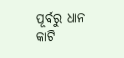ପୂର୍ବରୁ ଧାନ କାଟି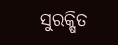ସୁରକ୍ଷିତ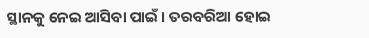ସ୍ଥାନକୁ ନେଇ ଆସିବା ପାଇଁ । ତରବରିଆ ହୋଇ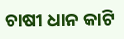ଚାଷୀ ଧାନ କାଟି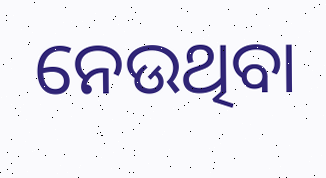ନେଉଥିବା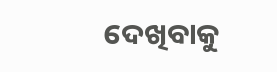ଦେଖିବାକୁ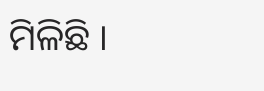ମିଳିଛି ।